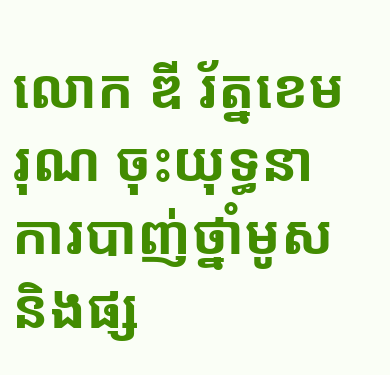លោក ឌី រ័ត្នខេមរុណ ចុះយុទ្ធនាការបាញ់ថ្នាំមូស និងផ្ស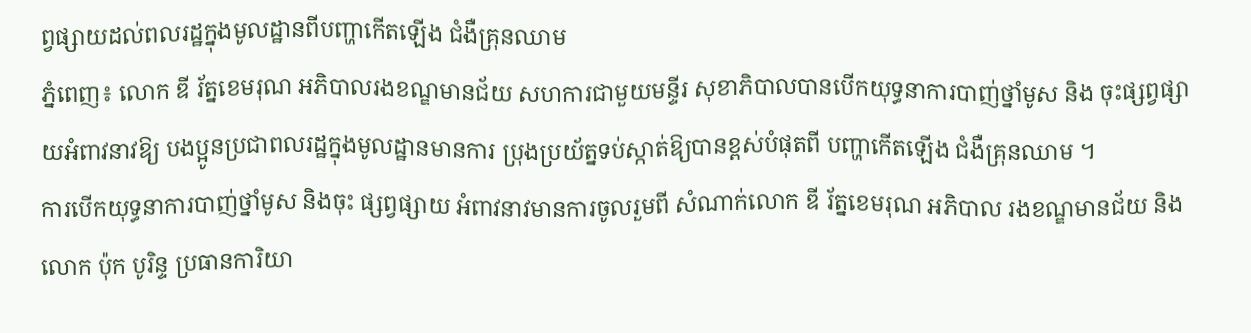ព្វផ្សាយដល់ពលរដ្ឋក្នុងមូលដ្ឋានពីបញ្ហាកើតឡើង ជំងឺគ្រុនឈាម
ភ្នំពេញ៖ លោក ឌី រ័ត្នខេមរុណ អភិបាលរងខណ្ឌមានជ័យ សហការជាមួយមន្ទីរ សុខាភិបាលបានបើកយុទ្ធនាការបាញ់ថ្នាំមូស និង ចុះផ្សព្វផ្សាយអំពាវនាវឱ្យ បងប្អូនប្រជាពលរដ្ឋក្នុងមូលដ្ឋានមានការ ប្រុងប្រយ័ត្នទប់ស្កាត់ឱ្យបានខ្ពស់បំផុតពី បញ្ហាកើតឡើង ជំងឺគ្រុនឈាម ។
ការបើកយុទ្ធនាការបាញ់ថ្នាំមូស និងចុះ ផ្សព្វផ្សាយ អំពាវនាវមានការចូលរួមពី សំណាក់លោក ឌី រ័ត្នខេមរុណ អភិបាល រងខណ្ឌមានជ័យ និងលោក ប៉ុក បូរិន្ទ ប្រធានការិយា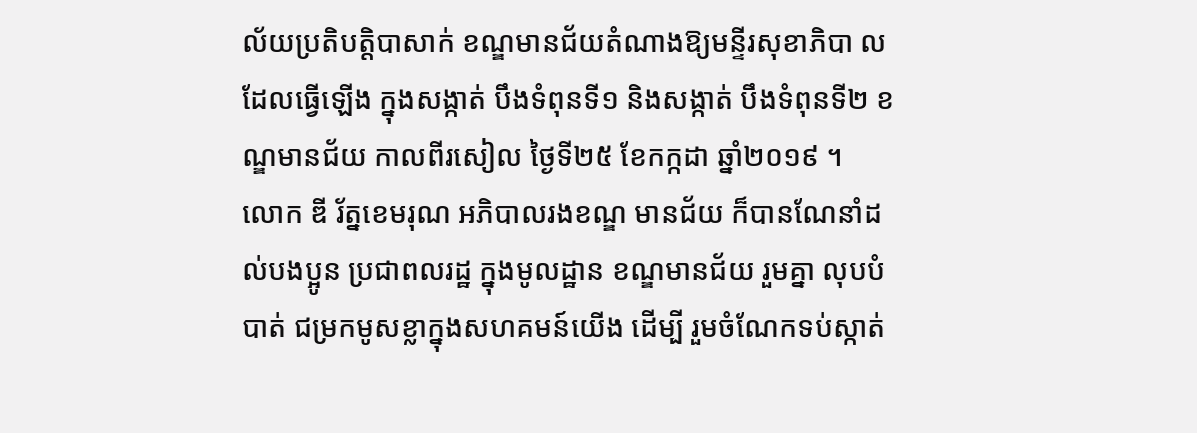ល័យប្រតិបត្តិបាសាក់ ខណ្ឌមានជ័យតំណាងឱ្យមន្ទីរសុខាភិបា លដែលធ្វើឡើង ក្នុងសង្កាត់ បឹងទំពុនទី១ និងសង្កាត់ បឹងទំពុនទី២ ខណ្ឌមានជ័យ កាលពីរសៀល ថ្ងៃទី២៥ ខែកក្កដា ឆ្នាំ២០១៩ ។
លោក ឌី រ័ត្នខេមរុណ អភិបាលរងខណ្ឌ មានជ័យ ក៏បានណែនាំដល់បងប្អូន ប្រជាពលរដ្ឋ ក្នុងមូលដ្ឋាន ខណ្ឌមានជ័យ រួមគ្នា លុបបំបាត់ ជម្រកមូសខ្លាក្នុងសហគមន៍យើង ដើម្បី រួមចំណែកទប់ស្កាត់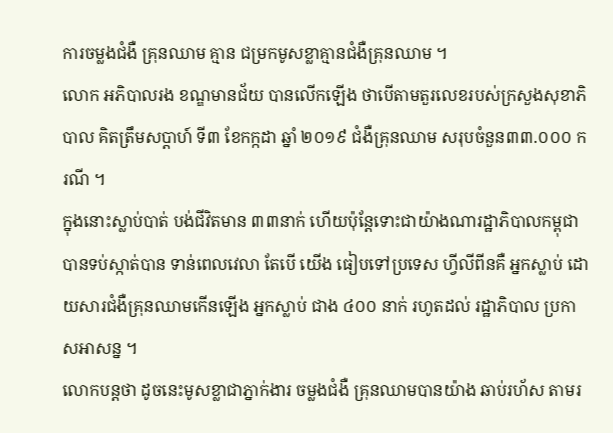ការចម្លងជំងឺ គ្រុនឈាម គ្មាន ជម្រកមូសខ្លាគ្មានជំងឺគ្រុនឈាម ។
លោក អភិបាលរង ខណ្ឌមានជ័យ បានលើកឡើង ថាបើតាមតួរលេខរបស់ក្រសួងសុខាភិបាល គិតត្រឹមសប្តាហ៍ ទី៣ ខែកក្កដា ឆ្នាំ ២០១៩ ជំងឺគ្រុនឈាម សរុបចំនួន៣៣.០០០ ករណី ។
ក្នុងនោះស្លាប់បាត់ បង់ជីវិតមាន ៣៣នាក់ ហើយប៉ុន្តែទោះជាយ៉ាងណារដ្ឋាភិបាលកម្ពុជាបានទប់ស្កាត់បាន ទាន់ពេលវេលា តែបើ យើង ធៀបទៅប្រទេស ហ្វីលីពីនគឺ អ្នកស្លាប់ ដោយសារជំងឺគ្រុនឈាមកើនឡើង អ្នកស្លាប់ ជាង ៤០០ នាក់ រហូតដល់ រដ្ឋាភិបាល ប្រកាសអាសន្ន ។
លោកបន្តថា ដូចនេះមូសខ្លាជាភ្នាក់ងារ ចម្លងជំងឺ គ្រុនឈាមបានយ៉ាង ឆាប់រហ័ស តាមរ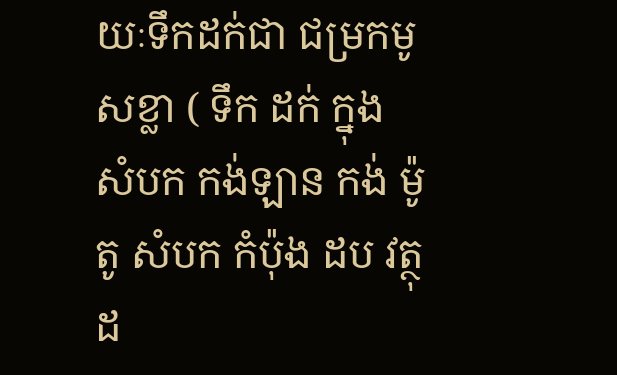យៈទឹកដក់ជា ជម្រកមូសខ្លា ( ទឹក ដក់ ក្នុង សំបក កង់ឡាន កង់ ម៉ូតូ សំបក កំប៉ុង ដប វត្ថុ ដ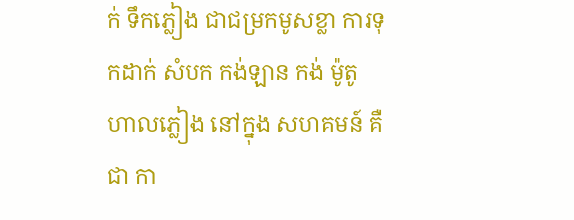ក់ ទឹកភ្លៀង ជាជម្រកមូសខ្លា ការទុកដាក់ សំបក កង់ឡាន កង់ ម៉ូតូ ហាលភ្លៀង នៅក្នុង សហគមន៍ គឺជា កា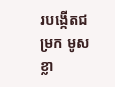របង្កើតជម្រក មូសខ្លា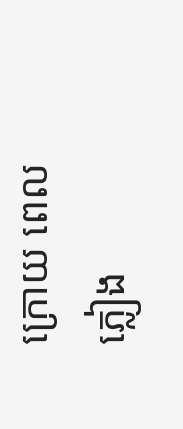ក្រោយ ពេលភ្លៀង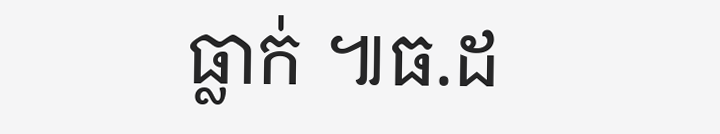ធ្លាក់ ៕ធ.ដ